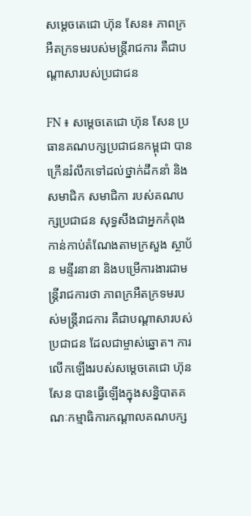សម្តេចតេជោ ហ៊ុន សែន៖ ភាពក្រអឺតក្រទមរបស់មន្រ្តីរាជការ គឺជាបណ្តាសារបស់ប្រជាជន

FN ៖ សម្តេចតេជោ ហ៊ុន សែន ប្រធានគណបក្សប្រជាជនកម្ពុជា បានក្រើនរំលឹកទៅដល់ថ្នាក់ដឹកនាំ និងសមាជិក សមាជិកា របស់គណបក្សប្រជាជន សុទ្ធសឹងជាអ្នកកំពុងកាន់កាប់តំណែងតាមក្រសួង ស្ថាប័ន មន្ទីរនានា និងបម្រើការងារជាមន្រ្តីរាជការថា ភាពក្រអឺតក្រទមរបស់មន្រ្តីរាជការ គឺជាបណ្តាសារបស់ប្រជាជន ដែលជាម្ចាស់ឆ្នោត។ ការលើកឡើងរបស់សម្តេចតេជោ ហ៊ុន សែន បានធ្វើឡើងក្នុងសន្និបាតគណៈកម្មាធិការកណ្តាលគណបក្ស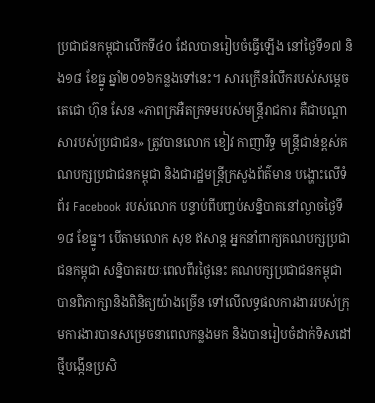ប្រជាជនកម្ពុជាលើកទី៤០ ដែលបានរៀបចំធ្វើឡើង នៅថ្ងៃទី១៧ និង១៨ ខែធ្នូ ឆ្នាំ២០១៦កន្លងទៅនេះ។ សារក្រើនរំលឹករបស់សម្តេចតេជោ ហ៊ុន សែន «ភាពក្រអឺតក្រទមរបស់មន្រ្តីរាជការ គឺជាបណ្តាសារបស់ប្រជាជន» ត្រូវបានលោក ខៀវ កាញារីទ្ធ មន្រ្តីជាន់ខ្ពស់គណបក្សប្រជាជនកម្ពុជា និងជារដ្ឋមន្រ្តីក្រសួងព័ត៌មាន បង្ហោះលើទំព័រ Facebook របស់លោក បន្ទាប់ពីបញ្ចប់សន្និបាតនៅល្ងាចថ្ងៃទី១៨ ខែធ្នូ។ បើតាមលោក សុខ ឥសាន្ត អ្នកនាំពាក្យគណបក្សប្រជាជនកម្ពុជា សន្និបាតរយៈពេលពីរថ្ងៃនេះ គណបក្សប្រជាជនកម្ពុជា បានពិភាក្សានិងពិនិត្យយ៉ាងច្រើន ទៅលើលទ្ធផលការងាររបស់ក្រុមការងារបានសម្រេចនាពេលកន្លងមក និងបានរៀបចំដាក់ទិសដៅថ្មីបង្កើនប្រសិ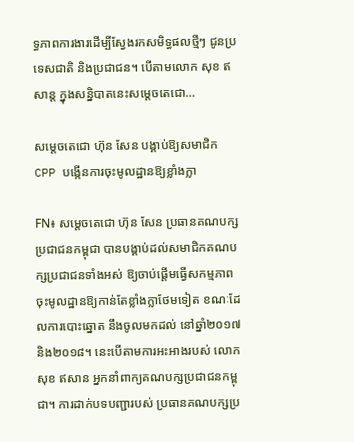ទ្ធភាពការងារដើម្បីស្វែងរកសមិទ្ធផលថ្មីៗ ជូនប្រទេសជាតិ និងប្រជាជន។ បើតាមលោក សុខ ឥសាន្ត ក្នុងសន្និបាតនេះសម្តេចតេជោ…

សម្តេចតេជោ ហ៊ុន សែន បង្គាប់ឱ្យសមាជិក CPP បង្កើនការចុះមូលដ្ឋានឱ្យខ្លាំងក្លា

FN៖ សម្តេចតេជោ ហ៊ុន សែន ប្រធានគណបក្សប្រជាជនកម្ពុជា បានបង្គាប់ដល់សមាជិកគណបក្សប្រជាជនទាំងអស់ ឱ្យចាប់ផ្តើមធ្វើសកម្មភាពចុះមូលដ្ឋានឱ្យកាន់តែខ្លាំងក្លាថែមទៀត ខណៈដែលការបោះឆ្នោត នឹងចូលមកដល់ នៅឆ្នាំ២០១៧ និង២០១៨។ នេះបើតាមការអះអាងរបស់ លោក សុខ ឥសាន អ្នកនាំពាក្យគណបក្សប្រជាជនកម្ពុជា។ ការដាក់បទបញ្ជារបស់ ប្រធានគណបក្សប្រ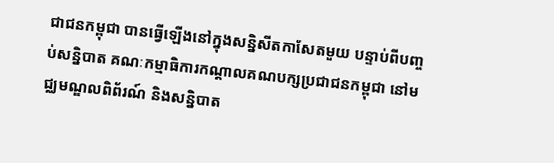ជាជនកម្ពុជា បានធ្វើឡើងនៅក្នុងសន្និសីតកាសែតមួយ បន្ទាប់ពីបញ្ចប់សន្និបាត គណៈកម្មាធិការកណ្តាលគណបក្សប្រជាជនកម្ពុជា នៅមជ្ឈមណ្ឌលពិព័រណ៍ និងសន្និបាត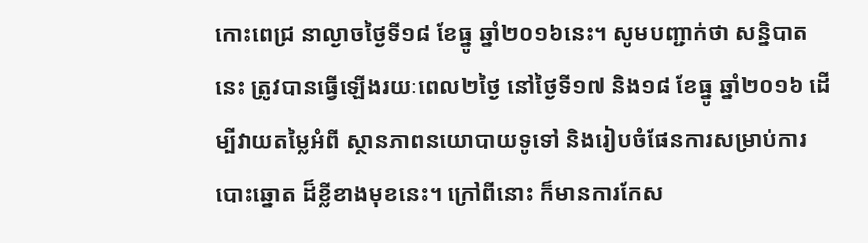កោះពេជ្រ នាល្ងាចថ្ងៃទី១៨ ខែធ្នូ ឆ្នាំ២០១៦នេះ។ សូមបញ្ជាក់ថា សន្និបាតនេះ ត្រូវបានធ្វើឡើងរយៈពេល២ថ្ងៃ នៅថ្ងៃទី១៧ និង១៨ ខែធ្នូ ឆ្នាំ២០១៦ ដើម្បីវាយតម្លៃអំពី ស្ថានភាពនយោបាយទូទៅ និងរៀបចំផែនការសម្រាប់ការបោះឆ្នោត ដ៏ខ្លីខាងមុខនេះ។ ក្រៅពីនោះ ក៏មានការកែស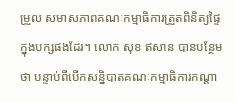ម្រួល សមាសភាពគណៈកម្មាធិការត្រួតពិនិត្យផ្ទៃក្នុងបក្សផងដែរ។ លោក សុខ ឥសាន បានបន្ថែមថា បន្ទាប់ពីបើកសន្និបាតគណៈកម្មាធិការកណ្តា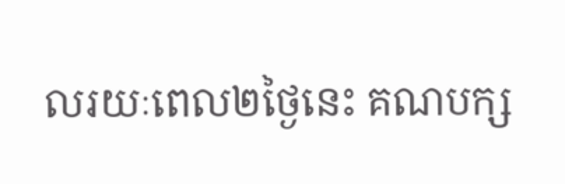លរយៈពេល២ថ្ងៃនេះ គណបក្ស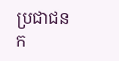ប្រជាជន ក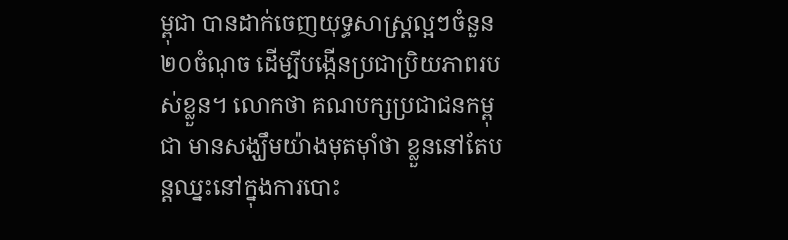ម្ពុជា បានដាក់ចេញយុទ្ធសាស្រ្តល្អៗចំនួន២០ចំណុច ដើម្បីបង្កើនប្រជាប្រិយភាពរបស់ខ្លួន។ លោកថា គណបក្សប្រជាជនកម្ពុជា មានសង្ឃឹមយ៉ាងមុតម៉ាំថា ខ្លួននៅតែបន្តឈ្នះនៅក្នុងការបោះ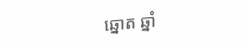ឆ្នោត ឆ្នាំ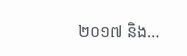២០១៧ និង…